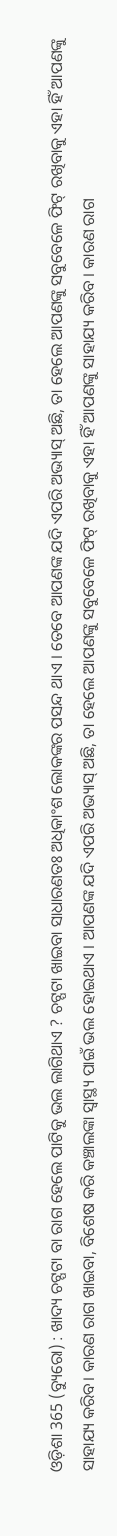ଓଡ଼ିଶା 365 (ବ୍ୟୁରୋ) : ଖାଦ୍ୟ ଚଟ୍ପଟା ବା ରାଗ ହେଲେ ପାଟିକୁ ଭଲ ଲାଗିଥାଏ ? ଚଟ୍ପଟା ଖାଇବା ସାଧାରଣତଃ ଅଧିକାଂଶ ଲୋକଙ୍କର ପସନ୍ଦ ଥାଏ । ତେବେ ଆପଣଙ୍କ ଯଦି ଏପରି ଅଭ୍ୟାସ୍ ଅଛି, ତା ହେଲେ ଆପଣଙ୍କୁ ସବୁବେଳେ ଫିଟ୍ ରଖିବାକୁ ଏହା ହିଁ ଆପଣଙ୍କୁ ସାହାଯ୍ୟ କରିବ। କାରଣ ରାଗ ଖାଇବା, ବିଶେଷ କରି କଞ୍ଚାଲଙ୍କା ସ୍ୱାସ୍ଥ୍ୟ ପାଇଁ ଭଲ ହୋଇଥାଏ । ଆପଣଙ୍କ ଯଦି ଏପରି ଅଭ୍ୟାସ୍ ଅଛି, ତା ହେଲେ ଆପଣଙ୍କୁ ସବୁବେଳେ ଫିଟ୍ ରଖିବାକୁ ଏହା ହିଁ ଆପଣଙ୍କୁ ସାହାଯ୍ୟ କରିବ । କାରଣ ରାଗ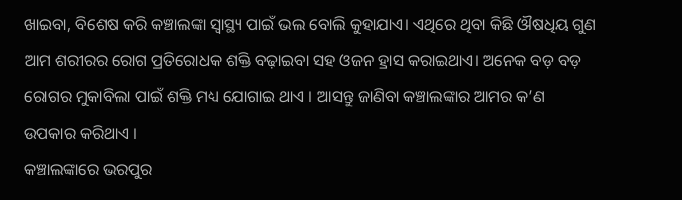ଖାଇବା, ବିଶେଷ କରି କଞ୍ଚାଲଙ୍କା ସ୍ୱାସ୍ଥ୍ୟ ପାଇଁ ଭଲ ବୋଲି କୁହାଯାଏ। ଏଥିରେ ଥିବା କିଛି ଔଷଧିୟ ଗୁଣ ଆମ ଶରୀରର ରୋଗ ପ୍ରତିରୋଧକ ଶକ୍ତି ବଢ଼ାଇବା ସହ ଓଜନ ହ୍ରାସ କରାଇଥାଏ। ଅନେକ ବଡ଼ ବଡ଼ ରୋଗର ମୁକାବିଲା ପାଇଁ ଶକ୍ତି ମଧ୍ୟ ଯୋଗାଇ ଥାଏ । ଆସନ୍ତୁ ଜାଣିବା କଞ୍ଚାଲଙ୍କାର ଆମର କ’ଣ ଉପକାର କରିଥାଏ ।
କଞ୍ଚାଲଙ୍କାରେ ଭରପୁର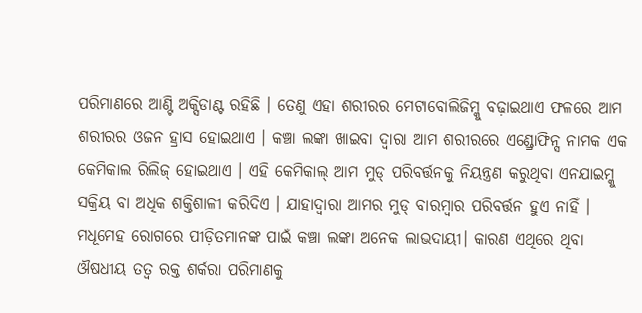ପରିମାଣରେ ଆଣ୍ଟି ଅକ୍ସିଡାଣ୍ଟ ରହିଛି । ତେଣୁ ଏହା ଶରୀରର ମେଟାବୋଲିଜିମ୍କୁ ବଢ଼ାଇଥାଏ ଫଳରେ ଆମ ଶରୀରର ଓଜନ ହ୍ରାସ ହୋଇଥାଏ । କଞ୍ଚା ଲଙ୍କା ଖାଇବା ଦ୍ୱାରା ଆମ ଶରୀରରେ ଏଣ୍ଡ୍ରୋଫିନ୍ସ ନାମକ ଏକ କେମିକାଲ ରିଲିଜ୍ ହୋଇଥାଏ । ଏହି କେମିକାଲ୍ ଆମ ମୁଡ୍ ପରିବର୍ତ୍ତନକୁ ନିୟନ୍ତ୍ରଣ କରୁଥିବା ଏନଯାଇମ୍କୁ ସକ୍ରିୟ ବା ଅଧିକ ଶକ୍ତିଶାଳୀ କରିଦିଏ । ଯାହାଦ୍ୱାରା ଆମର ମୁଡ୍ ବାରମ୍ବାର ପରିବର୍ତ୍ତନ ହୁଏ ନାହିଁ । ମଧୂମେହ ରୋଗରେ ପୀଡ଼ିତମାନଙ୍କ ପାଇଁ କଞ୍ଚା ଲଙ୍କା ଅନେକ ଲାଭଦାୟୀ। କାରଣ ଏଥିରେ ଥିବା ଔଷଧୀୟ ତତ୍ୱ ରକ୍ତ ଶର୍କରା ପରିମାଣକୁ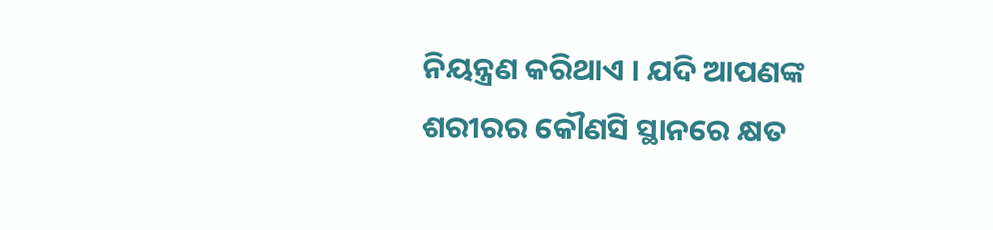ନିୟନ୍ତ୍ରଣ କରିଥାଏ । ଯଦି ଆପଣଙ୍କ ଶରୀରର କୌଣସି ସ୍ଥାନରେ କ୍ଷତ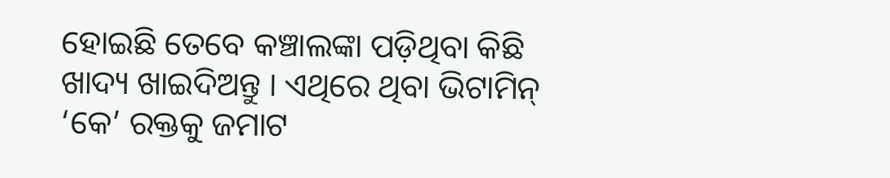ହୋଇଛି ତେବେ କଞ୍ଚାଲଙ୍କା ପଡ଼ିଥିବା କିଛି ଖାଦ୍ୟ ଖାଇଦିଅନ୍ତୁ । ଏଥିରେ ଥିବା ଭିଟାମିନ୍ ‘କେ’ ରକ୍ତକୁ ଜମାଟ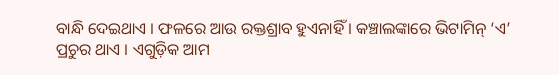ବାନ୍ଧି ଦେଇଥାଏ । ଫଳରେ ଆଉ ରକ୍ତଶ୍ରାବ ହୁଏନାହିଁ । କଞ୍ଚାଲଙ୍କାରେ ଭିଟାମିନ୍ ‘ଏ’ ପ୍ରଚୁର ଥାଏ । ଏଗୁଡ଼ିକ ଆମ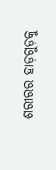ଶରୀରର ହାଡ଼ଗୁଡ଼କୁ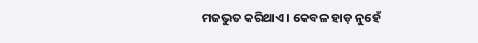ମଜଭୁତ କରିଥାଏ । କେବଳ ହାଡ଼ ନୁହେଁ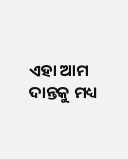ଏହା ଆମ ଦାନ୍ତକୁ ମଧ୍ୟ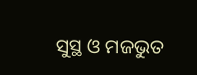ସୁସ୍ଥ ଓ ମଜଭୁତ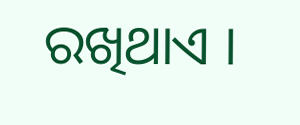ରଖିଥାଏ ।